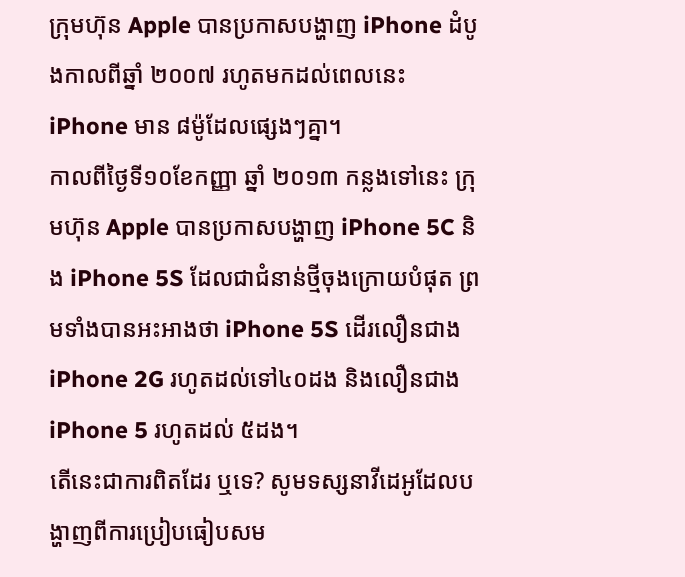ក្រុមហ៊ុន Apple បានប្រកាសបង្ហាញ iPhone ដំបូងកាលពីឆ្នាំ ២០០៧ រហូតមកដល់ពេលនេះ iPhone មាន ៨ម៉ូដែលផ្សេងៗគ្នា។
កាលពីថ្ងៃទី១០ខែកញ្ញា ឆ្នាំ ២០១៣ កន្លងទៅនេះ ក្រុមហ៊ុន Apple បានប្រកាសបង្ហាញ iPhone 5C និង iPhone 5S ដែលជាជំនាន់ថ្មីចុងក្រោយបំផុត ព្រមទាំងបានអះអាងថា iPhone 5S ដើរលឿនជាង iPhone 2G រហូតដល់ទៅ៤០ដង និងលឿនជាង iPhone 5 រហូតដល់ ៥ដង។
តើនេះជាការពិតដែរ ឬទេ? សូមទស្សនាវីដេអូដែលបង្ហាញពីការប្រៀបធៀបសម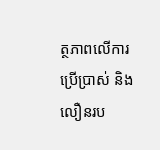ត្ថភាពលើការប្រើប្រាស់ និងលឿនរប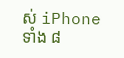ស់ iPhone ទាំង ៨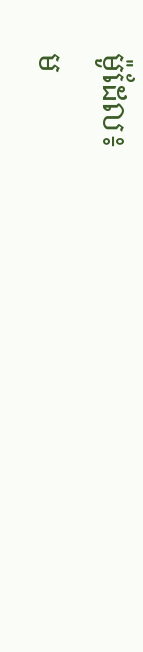ម៉ូដែល៖
ម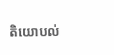តិយោបល់